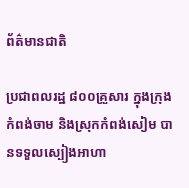ព័ត៌មានជាតិ

ប្រជាពលរដ្ឋ ៨០០គ្រួសារ ក្នុងក្រុងកំពង់ចាម និងស្រុកកំពង់សៀម បានទទួលស្បៀងអាហា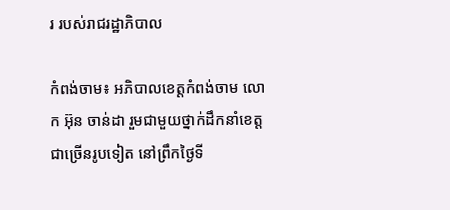រ របស់រាជរដ្ឋាភិបាល

កំពង់ចាម៖ អភិបាលខេត្តកំពង់ចាម លោក អ៊ុន ចាន់ដា រួមជាមួយថ្នាក់ដឹកនាំខេត្ត ជាច្រើនរូបទៀត នៅព្រឹកថ្ងៃទី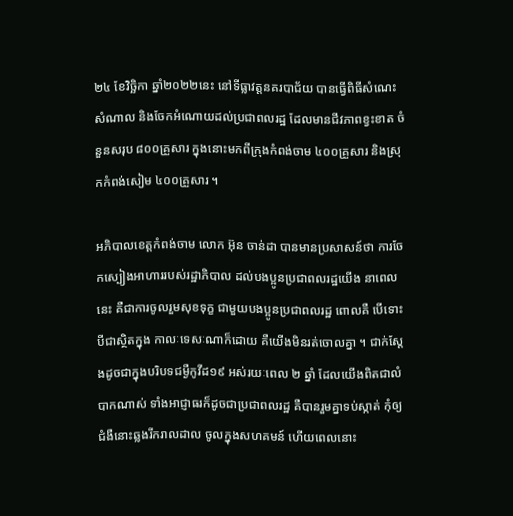២៤ ខែវិច្ឆិកា ឆ្នាំ២០២២នេះ នៅទីធ្លាវត្តនគរបាជ័យ បានធ្វើពិធីសំណេះសំណាល និងចែកអំណោយដល់ប្រជាពលរដ្ឋ ដែលមានជីវភាពខ្វះខាត ចំនួនសរុប ៨០០គ្រួសារ ក្នុងនោះមកពីក្រុងកំពង់ចាម ៤០០គ្រួសារ និងស្រុកកំពង់សៀម ៤០០គ្រួសារ ។

អភិបាលខេត្តកំពង់ចាម លោក អ៊ុន ចាន់ដា បានមានប្រសាសន៍ថា ការចែកស្បៀងអាហាររបស់រដ្ឋាភិបាល ដល់បងប្អូនប្រជាពលរដ្ឋយើង នាពេលនេះ គឺជាការចូលរួមសុខទុក្ខ ជាមួយបងប្អូនប្រជាពលរដ្ឋ ពោលគឺ បើទោះបីជាស្ថិតក្នុង កាលៈទេសៈណាក៏ដោយ គឺយើងមិនរត់ចោលគ្នា ។ ជាក់ស្ដែងដូចជាក្នុងបរិបទជម្ងឺកូវីដ១៩ អស់រយៈពេល ២ ឆ្នាំ ដែលយើងពិតជាលំបាកណាស់ ទាំងអាជ្ញាធរក៏ដូចជាប្រជាពលរដ្ឋ គឺបានរួមគ្នាទប់ស្កាត់ កុំឲ្យជំងឺនោះឆ្លងរីករាលដាល ចូលក្នុងសហគមន៍ ហើយពេលនោះ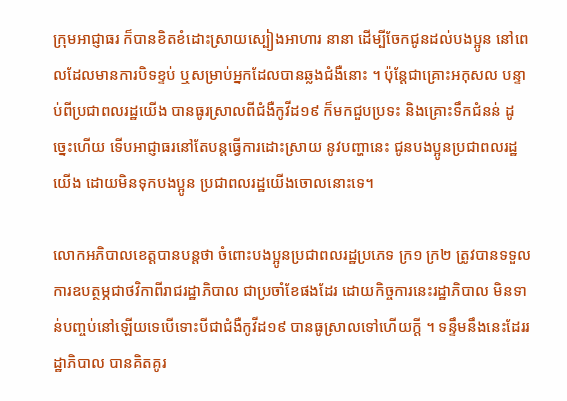ក្រុមអាជ្ញាធរ ក៏បានខិតខំដោះស្រាយស្បៀងអាហារ នានា ដើម្បីចែកជូនដល់បងប្អូន នៅពេលដែលមានការបិទខ្ទប់ ឬសម្រាប់អ្នកដែលបានឆ្លងជំងឺនោះ ។ ប៉ុន្តែជាគ្រោះអកុសល បន្ទាប់ពីប្រជាពលរដ្ឋយើង បានធូរស្រាលពីជំងឺកូវីដ១៩ ក៏មកជួបប្រទះ និងគ្រោះទឹកជំនន់ ដូច្នេះហើយ ទើបអាជ្ញាធរនៅតែបន្តធ្វើការដោះស្រាយ នូវបញ្ហានេះ ជូនបងប្អូនប្រជាពលរដ្ឋយើង ដោយមិនទុកបងប្អូន ប្រជាពលរដ្ឋយើងចោលនោះទេ។

លោកអភិបាលខេត្តបានបន្តថា ចំពោះបងប្អូនប្រជាពលរដ្ឋប្រភេទ ក្រ១ ក្រ២ ត្រូវបានទទួលការឧបត្ថម្ភជាថវិកាពីរាជរដ្ឋាភិបាល ជាប្រចាំខែផងដែរ ដោយកិច្ចការនេះរដ្ឋាភិបាល មិនទាន់បញ្ចប់នៅឡើយទេបើទោះបីជាជំងឺកូវីដ១៩ បានធូស្រាលទៅហើយក្តី ។ ទន្ទឹមនឹងនេះដែររដ្ឋាភិបាល បានគិតគូរ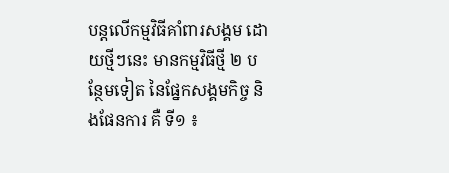បន្តលើកម្មវិធីគាំពារសង្គម ដោយថ្មីៗនេះ មានកម្មវិធីថ្មី ២ បន្ថែមទៀត នៃផ្នែកសង្គមកិច្ច និងផែនការ គឺ ទី១ ៖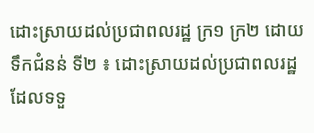ដោះស្រាយដល់ប្រជាពលរដ្ឋ ក្រ១ ក្រ២ ដោយទឹកជំនន់ ទី២ ៖ ដោះស្រាយដល់ប្រជាពលរដ្ឋ ដែលទទួ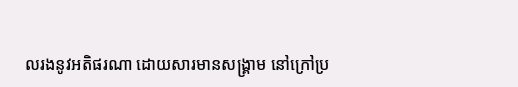លរងនូវអតិផរណា ដោយសារមានសង្គ្រាម នៅក្រៅប្រ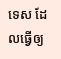ទេស ដែលធ្វើឲ្យ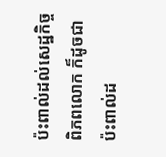ប៉ះពាល់ដល់សេដ្ឋកិច្ចពិភពលោក ក៏ដូចជាប៉ះពាល់ដ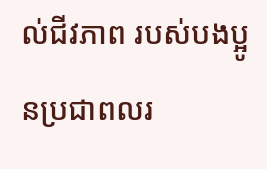ល់ជីវភាព របស់បងប្អូនប្រជាពលរ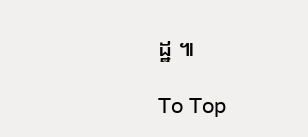ដ្ឋ ៕

To Top